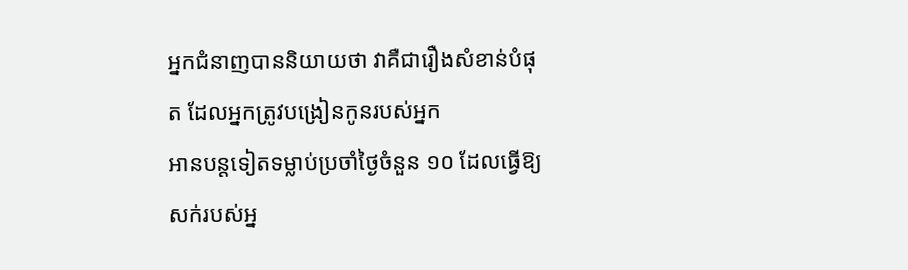អ្នកជំនាញបាននិយាយថា វាគឺជារឿងសំខាន់បំផុត ដែលអ្នកត្រូវបង្រៀនកូនរបស់អ្នក
អានបន្តទៀតទម្លាប់ប្រចាំថ្ងៃចំនួន ១០ ដែលធ្វើឱ្យសក់របស់អ្ន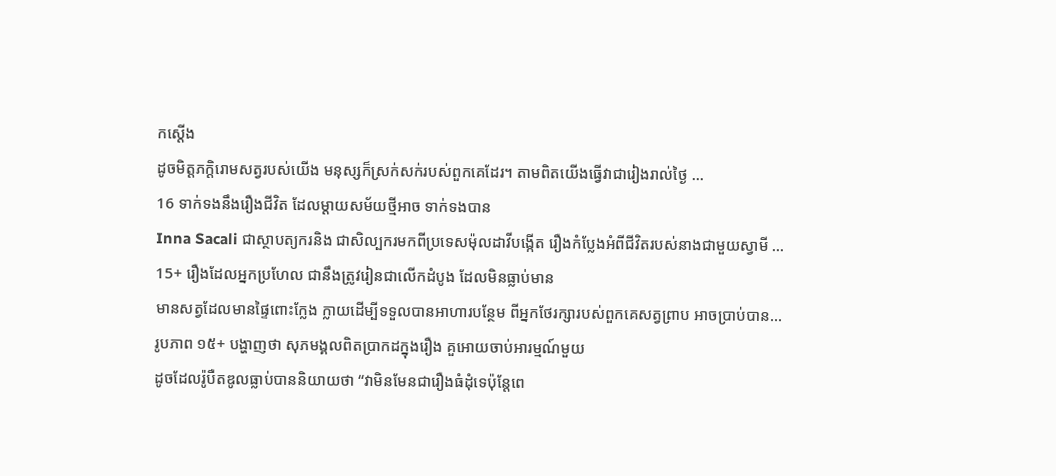កស្តើង
ដូចមិត្តភក្តិរោមសត្វរបស់យើង មនុស្សក៏ស្រក់សក់របស់ពួកគេដែរ។ តាមពិតយើងធ្វើវាជារៀងរាល់ថ្ងៃ …
16 ទាក់ទងនឹងរឿងជីវិត ដែលម្ដាយសម័យថ្មីអាច ទាក់ទងបាន
Inna Sacali ជាស្ថាបត្យករនិង ជាសិល្បករមកពីប្រទេសម៉ុលដាវីបង្កើត រឿងកំប្លែងអំពីជីវិតរបស់នាងជាមួយស្វាមី …
15+ រឿងដែលអ្នកប្រហែល ជានឹងត្រូវរៀនជាលើកដំបូង ដែលមិនធ្លាប់មាន
មានសត្វដែលមានផ្ទៃពោះក្លែង ក្លាយដើម្បីទទួលបានអាហារបន្ថែម ពីអ្នកថែរក្សារបស់ពួកគេសត្វព្រាប អាចប្រាប់បាន…
រូបភាព ១៥+ បង្ហាញថា សុភមង្គលពិតប្រាកដក្នុងរឿង គួអោយចាប់អារម្មណ៍មួយ
ដូចដែលរ៉ូបឺតឌូលធ្លាប់បាននិយាយថា “វាមិនមែនជារឿងធំដុំទេប៉ុន្តែពេ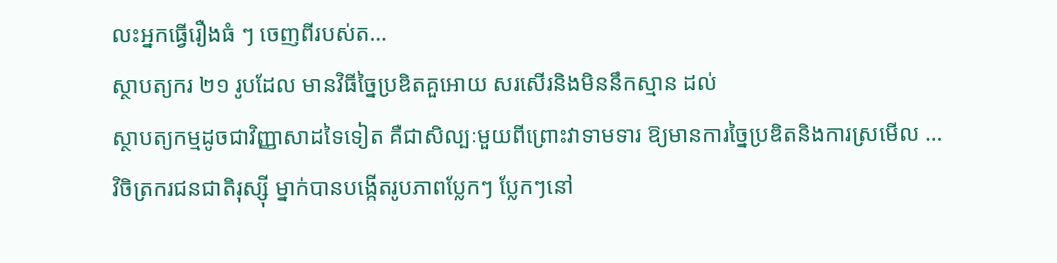លះអ្នកធ្វើរឿងធំ ៗ ចេញពីរបស់ត…
ស្ថាបត្យករ ២១ រូបដែល មានវិធីច្នៃប្រឌិតគួអោយ សរសើរនិងមិននឹកស្មាន ដល់
ស្ថាបត្យកម្មដូចជាវិញ្ញាសាដទៃទៀត គឺជាសិល្បៈមួយពីព្រោះវាទាមទារ ឱ្យមានការច្នៃប្រឌិតនិងការស្រមើល …
វិចិត្រករជនជាតិរុស្ស៊ី ម្នាក់បានបង្កើតរូបភាពប្លែកៗ ប្លែកៗនៅ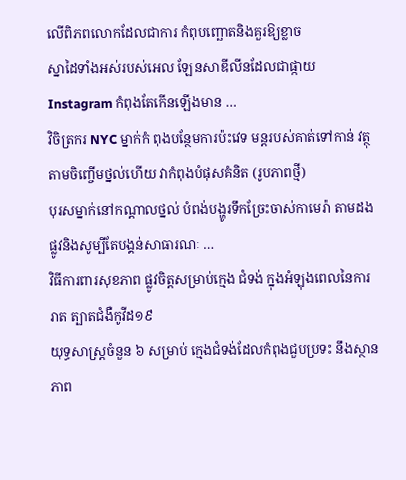លើពិភពលោកដែលជាការ កំពុបញ្ឆោតនិងគួរឱ្យខ្លាច
ស្នាដៃទាំងអស់របស់អេល ឡែនសាឌីលីនដែលជាផ្កាយ Instagram កំពុងតែកើនឡើងមាន …
វិចិត្រករ NYC ម្នាក់កំ ពុងបន្ថែមការប៉ះវេទ មន្តរបស់គាត់ទៅកាន់ វត្ថុតាមចិញ្ចើមថ្នល់ហើយ វាកំពុងបំផុសគំនិត (រូបភាពថ្មី)
បុរសម្នាក់នៅកណ្តាលថ្នល់ បំពង់បង្ហូរទឹកច្រែះចាស់កាមេរ៉ា តាមដងផ្លូវនិងសូម្បីតែបង្គន់សាធារណៈ …
វិធីការពារសុខភាព ផ្លូវចិត្តសម្រាប់ក្មេង ជំទង់ ក្នុងអំឡុងពេលនៃការរាត ត្បាតជំងឺកូវីដ១៩
យុទ្ធសាស្រ្តចំនួន ៦ សម្រាប់ ក្មេងជំទង់ដែលកំពុងជួបប្រទះ នឹងស្ថានភាព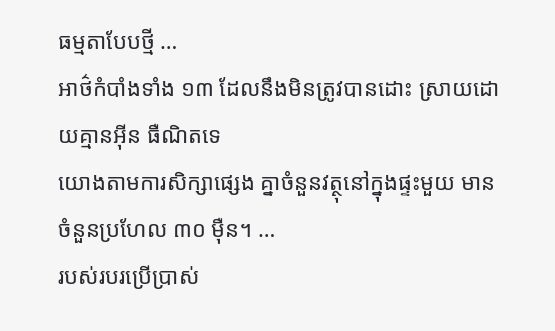ធម្មតាបែបថ្មី …
អាថ៌កំបាំងទាំង ១៣ ដែលនឹងមិនត្រូវបានដោះ ស្រាយដោយគ្មានអ៊ីន ធឺណិតទេ
យោងតាមការសិក្សាផ្សេង គ្នាចំនួនវត្ថុនៅក្នុងផ្ទះមួយ មានចំនួនប្រហែល ៣០ ម៉ឺន។ …
របស់របរប្រើប្រាស់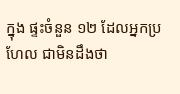ក្នុង ផ្ទះចំនួន ១២ ដែលអ្នកប្រហែល ជាមិនដឹងថា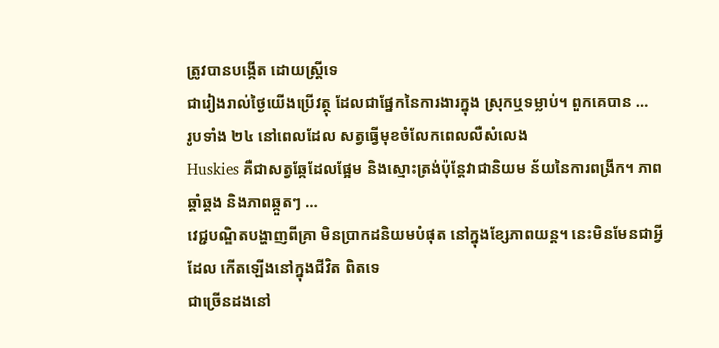ត្រូវបានបង្កើត ដោយស្ត្រីទេ
ជារៀងរាល់ថ្ងៃយើងប្រើវត្ថុ ដែលជាផ្នែកនៃការងារក្នុង ស្រុកឬទម្លាប់។ ពួកគេបាន …
រូបទាំង ២៤ នៅពេលដែល សត្វធ្វើមុខចំលែកពេលលឺសំលេង
Huskies គឺជាសត្វឆ្កែដែលផ្អែម និងស្មោះត្រង់ប៉ុន្តែវាជានិយម ន័យនៃការពង្រីក។ ភាពឆ្គាំឆ្គង និងភាពឆ្កួតៗ …
វេជ្ជបណ្ឌិតបង្ហាញពីគ្រា មិនប្រាកដនិយមបំផុត នៅក្នុងខ្សែភាពយន្ត។ នេះមិនមែនជាអ្វីដែល កើតឡើងនៅក្នុងជីវិត ពិតទេ
ជាច្រើនដងនៅ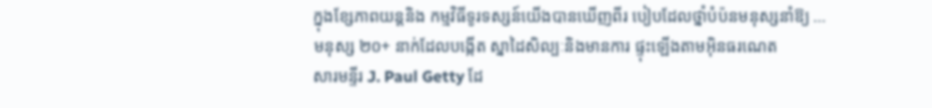ក្នុងខ្សែភាពយន្តនិង កម្មវិធីទូរទស្សន៍យើងបានឃើញពីរ បៀបដែលថ្នាំបំប៉នមនុស្សនាំឱ្យ …
មនុស្ស ២០+ នាក់ដែលបង្កើត ស្នាដៃសិល្បៈនិងមានការ ផ្ទុះឡើងតាមអ៊ិនធរណេត
សារមន្ទីរ J. Paul Getty ដែ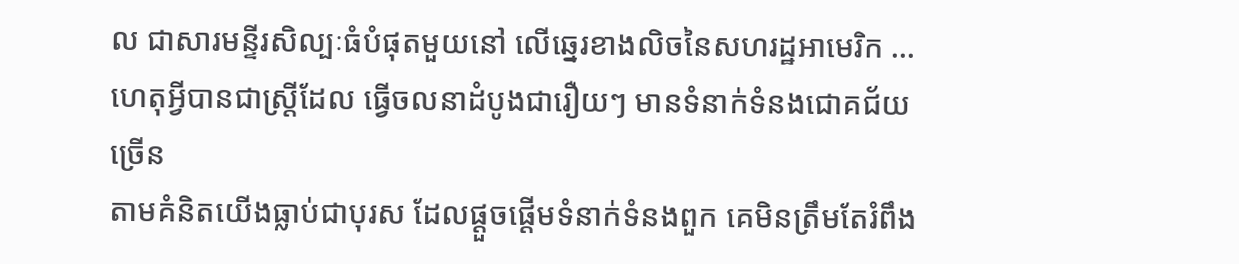ល ជាសារមន្ទីរសិល្បៈធំបំផុតមួយនៅ លើឆ្នេរខាងលិចនៃសហរដ្ឋអាមេរិក …
ហេតុអ្វីបានជាស្ត្រីដែល ធ្វើចលនាដំបូងជារឿយៗ មានទំនាក់ទំនងជោគជ័យច្រើន
តាមគំនិតយើងធ្លាប់ជាបុរស ដែលផ្តួចផ្តើមទំនាក់ទំនងពួក គេមិនត្រឹមតែរំពឹង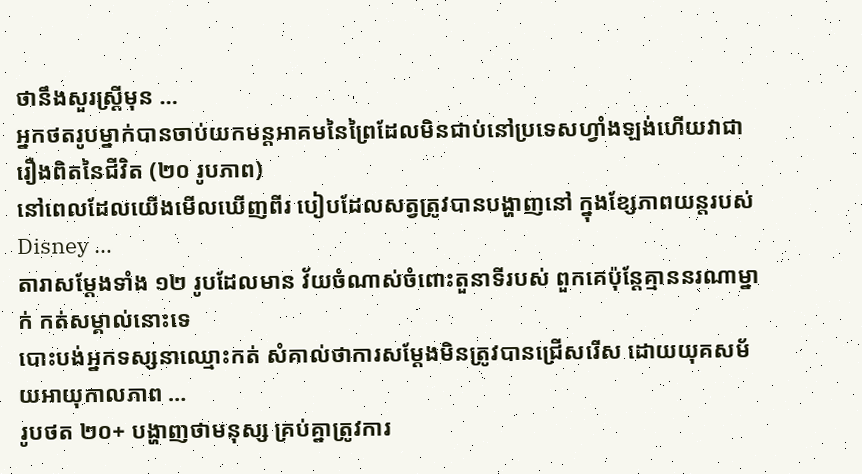ថានឹងសួរស្ត្រីមុន …
អ្នកថតរូបម្នាក់បានចាប់យកមន្តអាគមនៃព្រៃដែលមិនជាប់នៅប្រទេសហ្វាំងឡង់ហើយវាជារឿងពិតនៃជីវិត (២០ រូបភាព)
នៅពេលដែលយើងមើលឃើញពីរ បៀបដែលសត្វត្រូវបានបង្ហាញនៅ ក្នុងខ្សែភាពយន្តរបស់ Disney …
តារាសម្តែងទាំង ១២ រូបដែលមាន វ័យចំណាស់ចំពោះតួនាទីរបស់ ពួកគេប៉ុន្តែគ្មាននរណាម្នាក់ កត់សម្គាល់នោះទេ
បោះបង់អ្នកទស្សនាឈ្មោះកត់ សំគាល់ថាការសម្តែងមិនត្រូវបានជ្រើសរើស ដោយយុគសម័យអាយុកាលភាព …
រូបថត ២០+ បង្ហាញថាមនុស្ស គ្រប់គ្នាត្រូវការ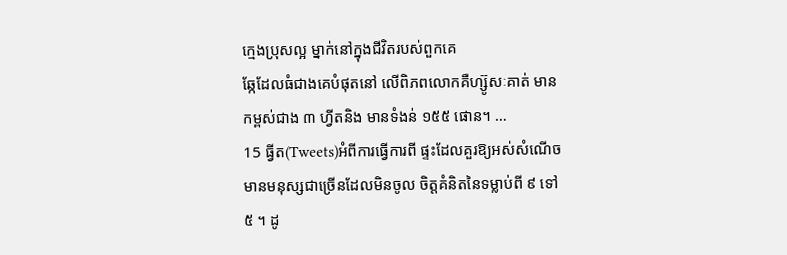ក្មេងប្រុសល្អ ម្នាក់នៅក្នុងជីវិតរបស់ពួកគេ
ឆ្កែដែលធំជាងគេបំផុតនៅ លើពិភពលោកគឺហ្ស៊ូសៈគាត់ មានកម្ពស់ជាង ៣ ហ្វីតនិង មានទំងន់ ១៥៥ ផោន។ …
15 ធ្វីត(Tweets)អំពីការធ្វើការពី ផ្ទះដែលគួរឱ្យអស់សំណើច
មានមនុស្សជាច្រើនដែលមិនចូល ចិត្តគំនិតនៃទម្លាប់ពី ៩ ទៅ ៥ ។ ដូ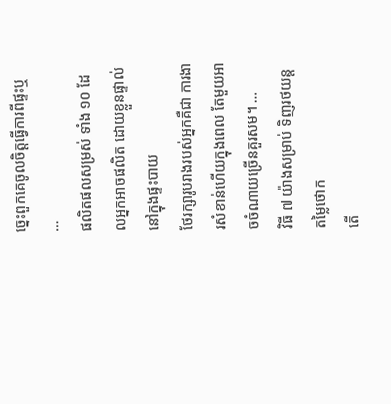ច្នេះពួកគេចូលចិត្តធ្វើការពីផ្ទះឬ …
ផលិតផលសម្រស់ ទាំង ១០ ដែលអ្នកអាចផលិត ដោយខ្លួនផ្ទាល់ នៅក្នុងផ្ទះបាយ
ថែរក្សារូបរាងរបស់អ្នកគឺជា ការងារសំខាន់ហើយក្នុងពេល តែមួយអាចចំណាយច្រើនគួរសម។ …
វិធី ៧ យ៉ាងសម្រាប់ ទិញរថយន្ត តម្លៃថោក
តើ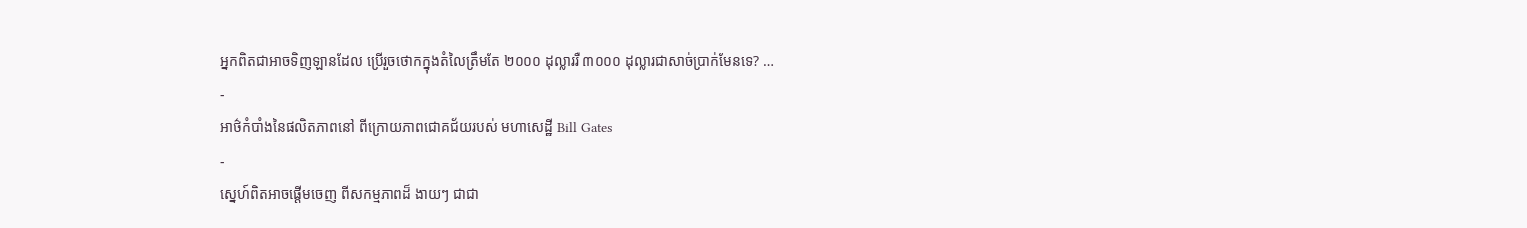អ្នកពិតជាអាចទិញឡានដែល ប្រើរួចថោកក្នុងតំលៃត្រឹមតែ ២០០០ ដុល្លាររឺ ៣០០០ ដុល្លារជាសាច់ប្រាក់មែនទេ? …
-
អាថ៌កំបាំងនៃផលិតភាពនៅ ពីក្រោយភាពជោគជ័យរបស់ មហាសេដ្ឋី Bill Gates
-
ស្នេហ៍ពិតអាចផ្ដើមចេញ ពីសកម្មភាពដ៏ ងាយៗ ជាជា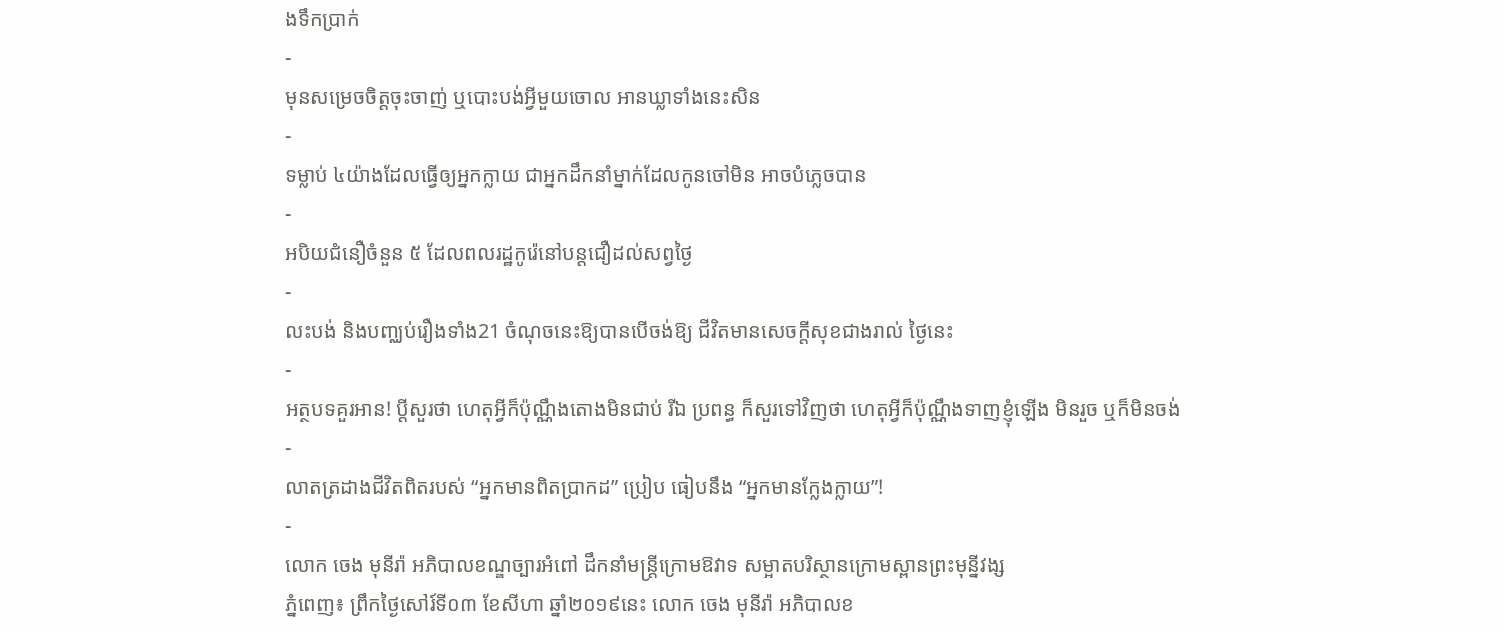ងទឹកប្រាក់
-
មុនសម្រេចចិត្តចុះចាញ់ ឬបោះបង់អ្វីមួយចោល អានឃ្លាទាំងនេះសិន
-
ទម្លាប់ ៤យ៉ាងដែលធ្វើឲ្យអ្នកក្លាយ ជាអ្នកដឹកនាំម្នាក់ដែលកូនចៅមិន អាចបំភ្លេចបាន
-
អបិយជំនឿចំនួន ៥ ដែលពលរដ្ឋកូរ៉េនៅបន្តជឿដល់សព្វថ្ងៃ
-
លះបង់ និងបញ្ឈប់រឿងទាំង21 ចំណុចនេះឱ្យបានបើចង់ឱ្យ ជីវិតមានសេចក្តីសុខជាងរាល់ ថ្ងៃនេះ
-
អត្ថបទគួរអាន! ប្តីសួរថា ហេតុអ្វីក៏ប៉ុណ្ណឹងតោងមិនជាប់ រីឯ ប្រពន្ធ ក៏សួរទៅវិញថា ហេតុអ្វីក៏ប៉ុណ្ណឹងទាញខ្ញុំឡើង មិនរួច ឬក៏មិនចង់
-
លាតត្រដាងជីវិតពិតរបស់ “អ្នកមានពិតប្រាកដ” ប្រៀប ធៀបនឹង “អ្នកមានក្លែងក្លាយ”!
-
លោក ចេង មុនីរ៉ា អភិបាលខណ្ឌច្បារអំពៅ ដឹកនាំមន្ដ្រីក្រោមឱវាទ សម្អាតបរិស្ថានក្រោមស្ពានព្រះមុន្នីវង្ស
ភ្នំពេញ៖ ព្រឹកថ្ងៃសៅរ៍ទី០៣ ខែសីហា ឆ្នាំ២០១៩នេះ លោក ចេង មុនីរ៉ា អភិបាលខ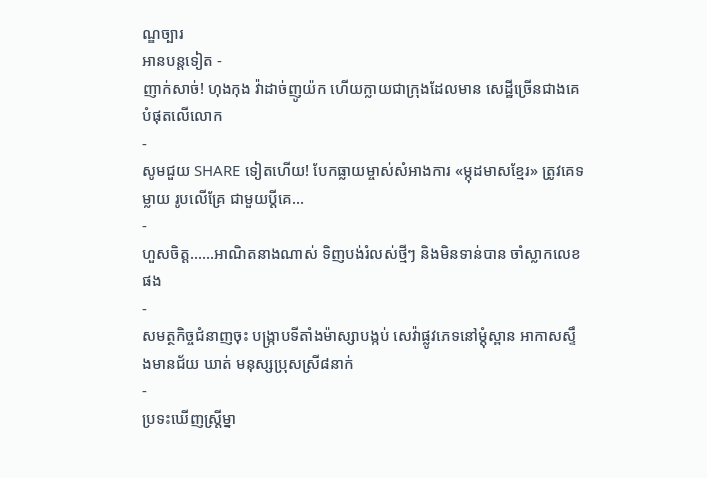ណ្ឌច្បារ
អានបន្តទៀត -
ញាក់សាច់! ហុងកុង វ៉ាដាច់ញូយ៉ក ហើយក្លាយជាក្រុងដែលមាន សេដ្ឋីច្រើនជាងគេបំផុតលើលោក
-
សូមជួយ SHARE ទៀតហើយ! បែកធ្លាយម្ចាស់សំអាងការ «ម្កុដមាសខ្មែរ» ត្រូវគេទម្លាយ រូបលើគ្រែ ជាមួយប្ដីគេ…
-
ហួសចិត្ត……អាណិតនាងណាស់ ទិញបង់រំលស់ថ្មីៗ និងមិនទាន់បាន ចាំស្លាកលេខផង
-
សមត្ថកិច្ចជំនាញចុះ បង្ក្រាបទីតាំងម៉ាស្សាបង្កប់ សេវ៉ាផ្លូវភេទនៅម្ដុំស្ពាន អាកាសស្ទឹងមានជ័យ ឃាត់ មនុស្សប្រុសស្រី៨នាក់
-
ប្រទះឃើញស្ត្រីម្នា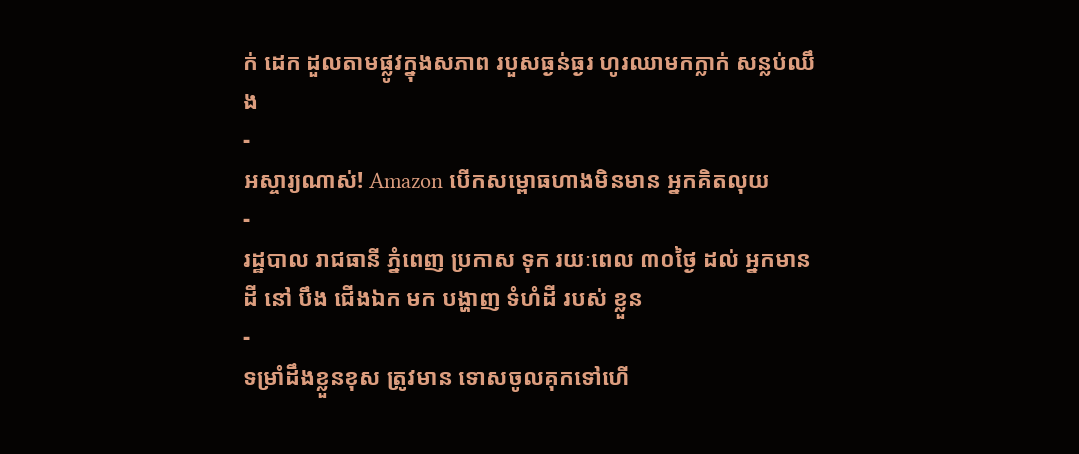ក់ ដេក ដួលតាមផ្លូវក្នុងសភាព របួសធ្ងន់ធ្ងរ ហូរឈាមកក្លាក់ សន្លប់ឈឹង
-
អស្ចារ្យណាស់! Amazon បើកសម្ពោធហាងមិនមាន អ្នកគិតលុយ
-
រដ្ឋបាល រាជធានី ភ្នំពេញ ប្រកាស ទុក រយៈពេល ៣០ថ្ងៃ ដល់ អ្នកមាន ដី នៅ បឹង ជើងឯក មក បង្ហាញ ទំហំដី របស់ ខ្លួន
-
ទម្រាំដឹងខ្លួនខុស ត្រូវមាន ទោសចូលគុកទៅហើ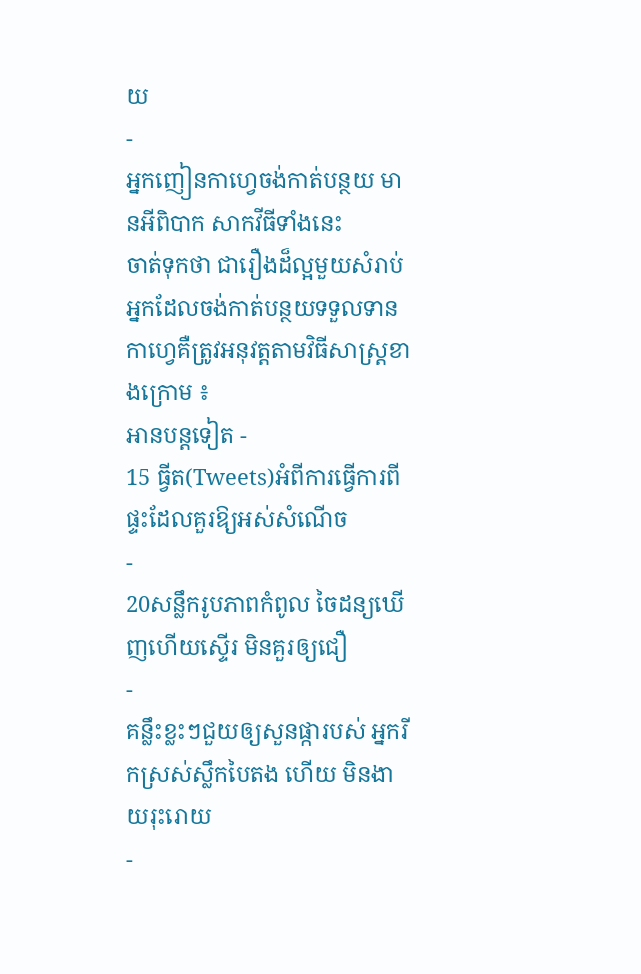យ
-
អ្នកញៀនកាហ្វេចង់កាត់បន្ថយ មានអីពិបាក សាកវីធីទាំងនេះ
ចាត់ទុកថា ជារឿងដ៏ល្អមួយសំរាប់ អ្នកដែលចង់កាត់បន្ថយទទួលទាន កាហ្វេគឺត្រូវអនុវត្ដតាមវិធីសាស្ដ្រខាងក្រោម ៖
អានបន្តទៀត -
15 ធ្វីត(Tweets)អំពីការធ្វើការពី ផ្ទះដែលគួរឱ្យអស់សំណើច
-
20សន្លឹករូបភាពកំពូល ចៃដន្យឃើញហើយស្ទើរ មិនគួរឲ្យជឿ
-
គន្លឹះខ្លះៗជួយឲ្យសួនផ្ការបស់ អ្នករីកស្រស់ស្លឹកបៃតង ហើយ មិនងាយរុះរោយ
-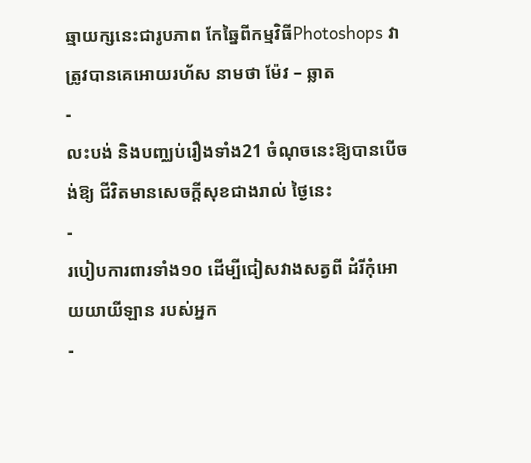ឆ្មាយក្សនេះជារូបភាព កែឆ្នៃពីកម្មវិធីPhotoshops វាត្រូវបានគេអោយរហ័ស នាមថា ម៉ែវ – ឆ្លាត
-
លះបង់ និងបញ្ឈប់រឿងទាំង21 ចំណុចនេះឱ្យបានបើចង់ឱ្យ ជីវិតមានសេចក្តីសុខជាងរាល់ ថ្ងៃនេះ
-
របៀបការពារទាំង១០ ដើម្បីជៀសវាងសត្វពី ដំរីកុំអោយយាយីឡាន របស់អ្នក
-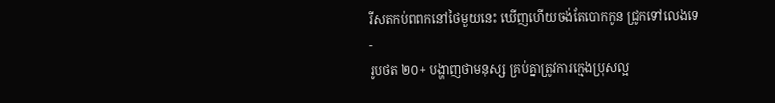រីសតកប់ពពកនៅថៃមួយនេះ ឃើញហើយចង់តែបោកកូន ជ្រូកទៅលេងទេ
-
រូបថត ២០+ បង្ហាញថាមនុស្ស គ្រប់គ្នាត្រូវការក្មេងប្រុសល្អ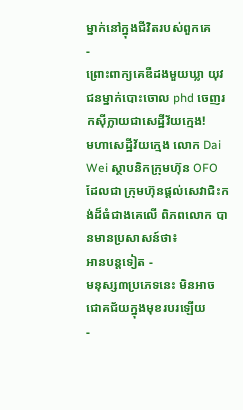ម្នាក់នៅក្នុងជីវិតរបស់ពួកគេ
-
ព្រោះពាក្យគេឌឺដងមួយឃ្លា យុវជនម្នាក់បោះចោល phd ចេញរកស៊ីក្លាយជាសេដ្ឋីវ័យក្មេង!
មហាសេដ្ឋីវ័យក្មេង លោក Dai Wei ស្ថាបនិកក្រុមហ៊ុន OFO ដែលជា ក្រុមហ៊ុនផ្តល់សេវាជិះកង់ដ៏ធំជាងគេលើ ពិភពលោក បានមានប្រសាសន៍ថា៖
អានបន្តទៀត -
មនុស្ស៣ប្រភេទនេះ មិនអាច ជោគជ័យក្នុងមុខរបរឡើយ
-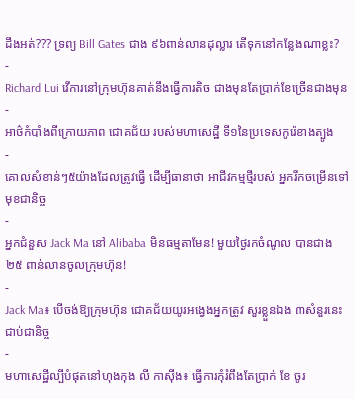ដឹងអត់??? ទ្រព្យ Bill Gates ជាង ៩៦ពាន់លានដុល្លារ តើទុកនៅកន្លែងណាខ្លះ?
-
Richard Lui វើការនៅក្រុមហ៊ុនគាត់នឹងធ្វើការតិច ជាងមុនតែប្រាក់ខែច្រើនជាងមុន
-
អាថ៌កំបាំងពីក្រោយភាព ជោគជ័យ របស់មហាសេដ្ឋី ទី១នៃប្រទេសកូរ៉េខាងត្បូង
-
គោលសំខាន់ៗ៥យ៉ាងដែលត្រូវធ្វើ ដើម្បីធានាថា អាជីវកម្មថ្មីរបស់ អ្នករីកចម្រើនទៅមុខជានិច្ច
-
អ្នកជំនួស Jack Ma នៅ Alibaba មិនធម្មតាមែន! មួយថ្ងៃរកចំណូល បានជាង ២៥ ពាន់លានចូលក្រុមហ៊ុន!
-
Jack Ma៖ បើចង់ឱ្យក្រុមហ៊ុន ជោគជ័យយូរអង្វេងអ្នកត្រូវ សួរខ្លួនឯង ៣សំនួរនេះ ជាប់ជានិច្ច
-
មហាសេដ្ឋីល្បីបំផុតនៅហុងកុង លី កាស៊ីង៖ ធ្វើការកុំរំពឹងតែប្រាក់ ខែ ចូរ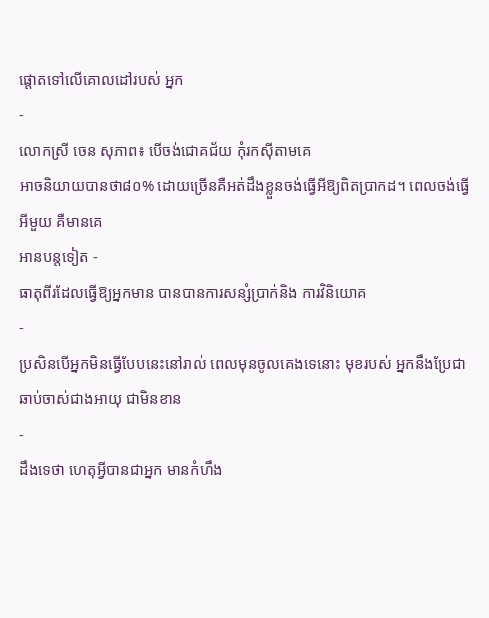ផ្តោតទៅលើគោលដៅរបស់ អ្នក
-
លោកស្រី ចេន សុភាព៖ បើចង់ជោគជ័យ កុំរកស៊ីតាមគេ
អាចនិយាយបានថា៨០% ដោយច្រើនគឺអត់ដឹងខ្លួនចង់ធ្វើអីឱ្យពិតប្រាកដ។ ពេលចង់ធ្វើអីមួយ គឺមានគេ
អានបន្តទៀត -
ធាតុពីរដែលធ្វើឱ្យអ្នកមាន បានបានការសន្សំប្រាក់និង ការវិនិយោគ
-
ប្រសិនបើអ្នកមិនធ្វើបែបនេះនៅរាល់ ពេលមុនចូលគេងទេនោះ មុខរបស់ អ្នកនឹងប្រែជាឆាប់ចាស់ជាងអាយុ ជាមិនខាន
-
ដឹងទេថា ហេតុអ្វីបានជាអ្នក មានកំហឹង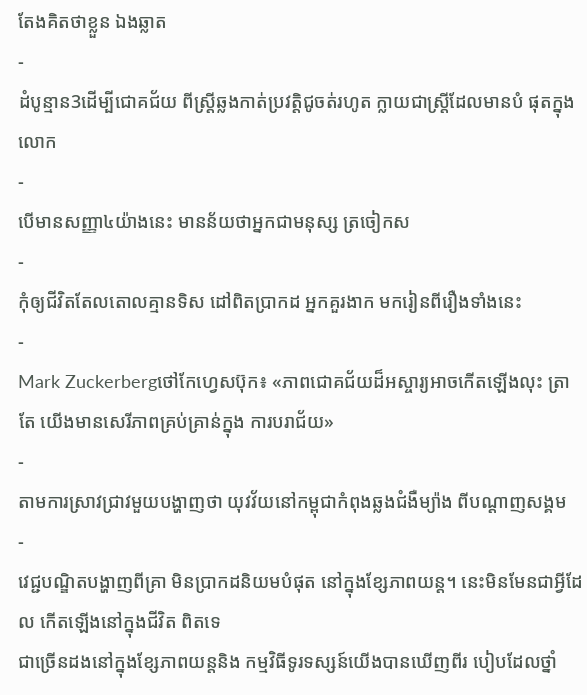តែងគិតថាខ្លួន ឯងឆ្លាត
-
ដំបូន្មាន3ដើម្បីជោគជ័យ ពីស្រ្តីឆ្លងកាត់ប្រវត្តិជូចត់រហូត ក្លាយជាស្រ្តីដែលមានបំ ផុតក្នុងលោក
-
បើមានសញ្ញា៤យ៉ាងនេះ មានន័យថាអ្នកជាមនុស្ស ត្រចៀកស
-
កុំឲ្យជីវិតតែលតោលគ្មានទិស ដៅពិតប្រាកដ អ្នកគួរងាក មករៀនពីរឿងទាំងនេះ
-
Mark Zuckerbergថៅកែហ្វេសប៊ុក៖ «ភាពជោគជ័យដ៏អស្ចារ្យអាចកើតឡើងលុះ ត្រាតែ យើងមានសេរីភាពគ្រប់គ្រាន់ក្នុង ការបរាជ័យ»
-
តាមការស្រាវជ្រាវមួយបង្ហាញថា យុវវ័យនៅកម្ពុជាកំពុងឆ្លងជំងឺម្យ៉ាង ពីបណ្ដាញសង្គម
-
វេជ្ជបណ្ឌិតបង្ហាញពីគ្រា មិនប្រាកដនិយមបំផុត នៅក្នុងខ្សែភាពយន្ត។ នេះមិនមែនជាអ្វីដែល កើតឡើងនៅក្នុងជីវិត ពិតទេ
ជាច្រើនដងនៅក្នុងខ្សែភាពយន្តនិង កម្មវិធីទូរទស្សន៍យើងបានឃើញពីរ បៀបដែលថ្នាំ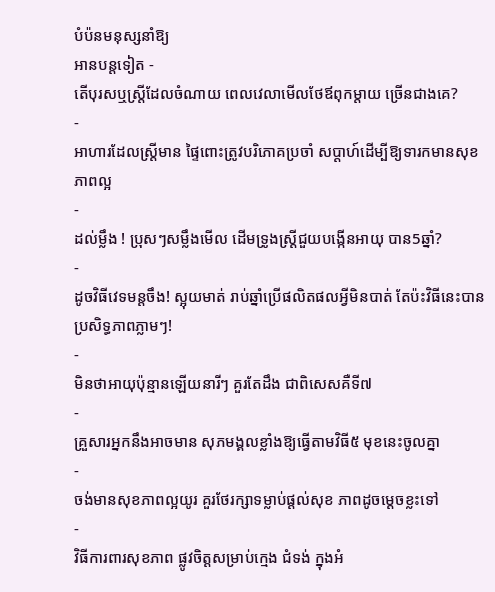បំប៉នមនុស្សនាំឱ្យ
អានបន្តទៀត -
តើបុរសឬស្រ្តីដែលចំណាយ ពេលវេលាមើលថែឪពុកម្តាយ ច្រើនជាងគេ?
-
អាហារដែលស្ត្រីមាន ផ្ទៃពោះត្រូវបរិភោគប្រចាំ សប្តាហ៍ដើម្បីឱ្យទារកមានសុខ ភាពល្អ
-
ដល់ម្លឹង ! ប្រុសៗសម្លឹងមើល ដើមទ្រូងស្ត្រីជួយបង្កើនអាយុ បាន5ឆ្នាំ?
-
ដូចវិធីវេទមន្ដចឹង! ស្អុយមាត់ រាប់ឆ្នាំប្រើផលិតផលអ្វីមិនបាត់ តែប៉ះវិធីនេះបានប្រសិទ្ធភាពភ្លាមៗ!
-
មិនថាអាយុប៉ុន្មានឡើយនារីៗ គួរតែដឹង ជាពិសេសគឺទី៧
-
គ្រួសារអ្នកនឹងអាចមាន សុភមង្គលខ្លាំងឱ្យធ្វើតាមវិធី៥ មុខនេះចូលគ្នា
-
ចង់មានសុខភាពល្អយូរ គួរថែរក្សាទម្លាប់ផ្តល់សុខ ភាពដូចម្តេចខ្លះទៅ
-
វិធីការពារសុខភាព ផ្លូវចិត្តសម្រាប់ក្មេង ជំទង់ ក្នុងអំ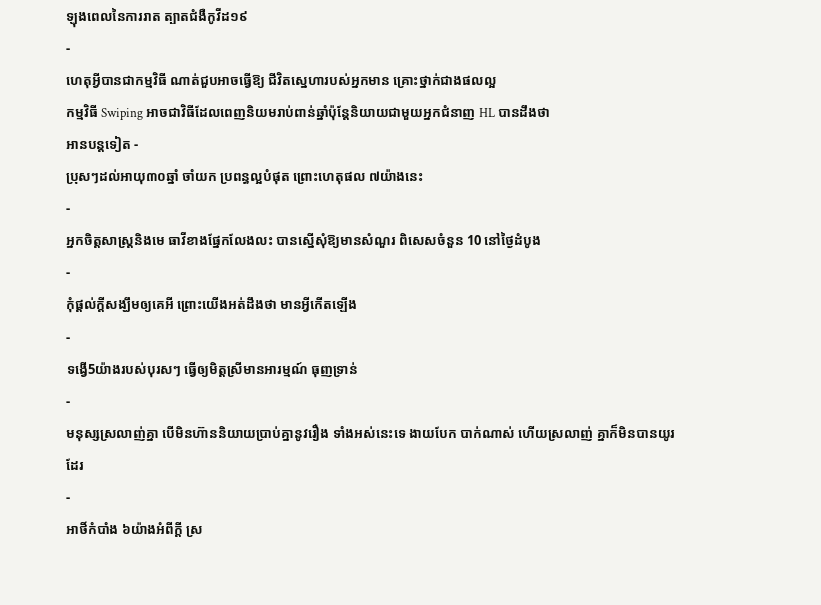ឡុងពេលនៃការរាត ត្បាតជំងឺកូវីដ១៩
-
ហេតុអ្វីបានជាកម្មវិធី ណាត់ជួបអាចធ្វើឱ្យ ជីវិតស្នេហារបស់អ្នកមាន គ្រោះថ្នាក់ជាងផលល្អ
កម្មវិធី Swiping អាចជាវិធីដែលពេញនិយមរាប់ពាន់ឆ្នាំប៉ុន្តែនិយាយជាមួយអ្នកជំនាញ HL បានដឹងថា
អានបន្តទៀត -
ប្រុសៗដល់អាយុ៣០ឆ្នាំ ចាំយក ប្រពន្ធល្អបំផុត ព្រោះហេតុផល ៧យ៉ាងនេះ
-
អ្នកចិត្តសាស្រ្តនិងមេ ធាវីខាងផ្នែកលែងលះ បានស្នើសុំឱ្យមានសំណួរ ពិសេសចំនួន 10 នៅថ្ងៃដំបូង
-
កុំផ្តល់ក្តីសង្ឃឹមឲ្យគេអី ព្រោះយើងអត់ដឹងថា មានអ្វីកើតឡើង
-
ទង្វើ5យ៉ាងរបស់បុរសៗ ធ្វើឲ្យមិត្តស្រីមានអារម្មណ៍ ធុញទ្រាន់
-
មនុស្សស្រលាញ់គ្នា បើមិនហ៊ាននិយាយប្រាប់គ្នានូវរឿង ទាំងអស់នេះទេ ងាយបែក បាក់ណាស់ ហើយស្រលាញ់ គ្នាក៏មិនបានយូរដែរ
-
អាថិ៍កំបាំង ៦យ៉ាងអំពីក្តី ស្រ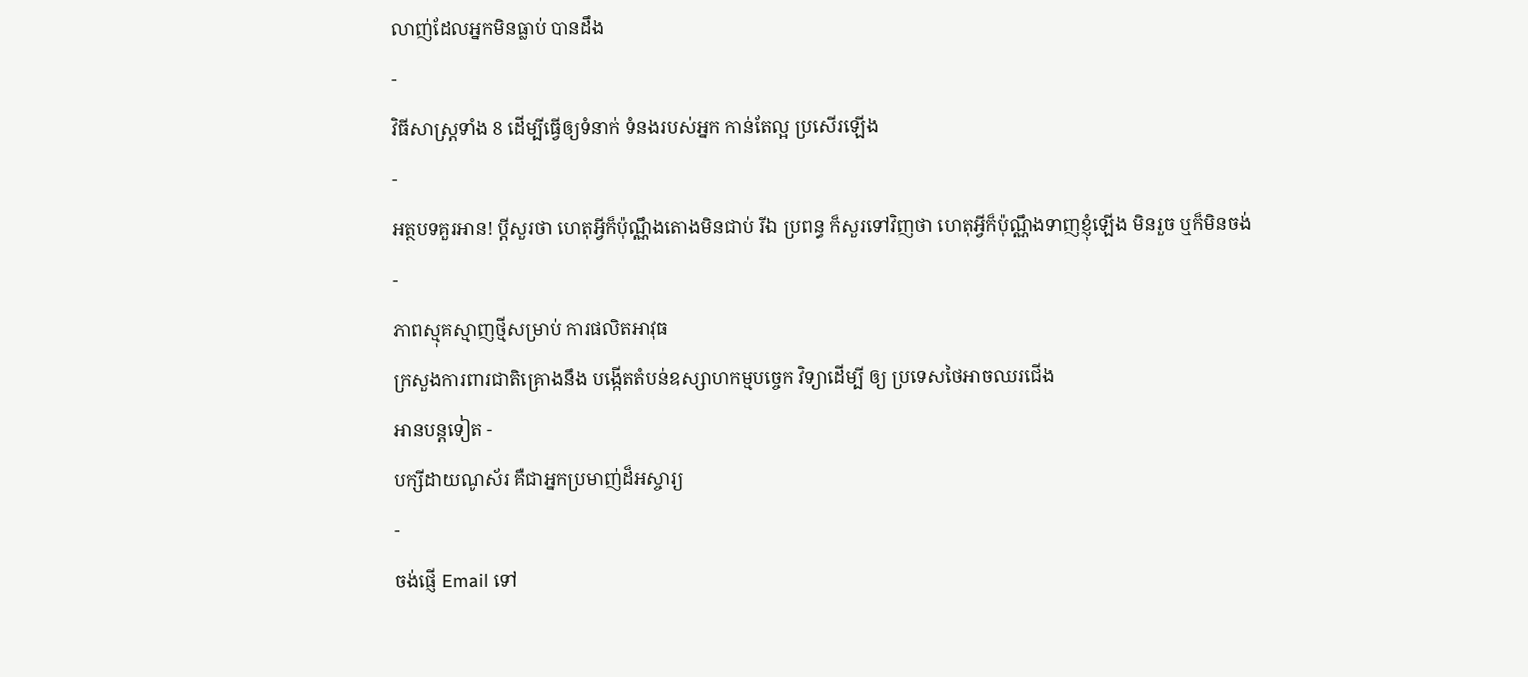លាញ់ដែលអ្នកមិនធ្លាប់ បានដឹង
-
វិធីសាស្ត្រទាំង 8 ដើម្បីធ្វើឲ្យទំនាក់ ទំនងរបស់អ្នក កាន់តែល្អ ប្រសើរឡើង
-
អត្ថបទគួរអាន! ប្តីសួរថា ហេតុអ្វីក៏ប៉ុណ្ណឹងតោងមិនជាប់ រីឯ ប្រពន្ធ ក៏សួរទៅវិញថា ហេតុអ្វីក៏ប៉ុណ្ណឹងទាញខ្ញុំឡើង មិនរួច ឬក៏មិនចង់
-
ភាពស្មុគស្មាញថ្មីសម្រាប់ ការផលិតអាវុធ
ក្រសួងការពារជាតិគ្រោងនឹង បង្កើតតំបន់ឧស្សាហកម្មបច្ចេក វិទ្យាដើម្បី ឲ្យ ប្រទេសថៃអាចឈរជើង
អានបន្តទៀត -
បក្សីដាយណូស័រ គឺជាអ្នកប្រមាញ់ដ៏អស្ចារ្យ
-
ចង់ផ្ញើ Email ទៅ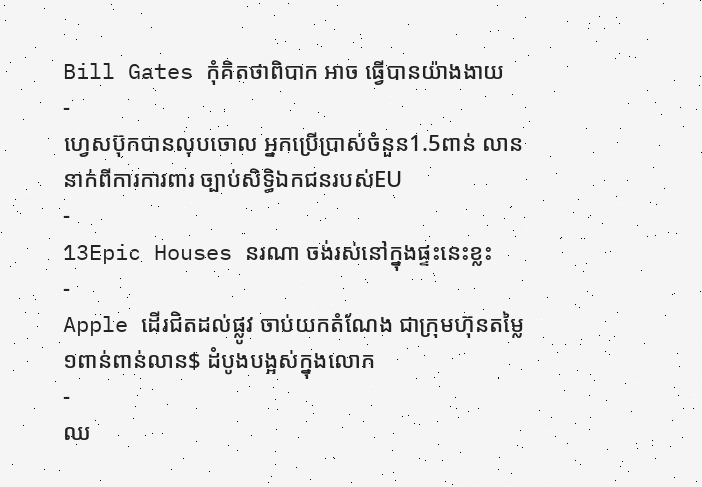Bill Gates កុំគិតថាពិបាក អាច ធ្វើបានយ៉ាងងាយ
-
ហ្វេសប៊ុកបានលុបចោល អ្នកប្រើប្រាស់ចំនួន1.5ពាន់ លាននាក់ពីការការពារ ច្បាប់សិទ្ធិឯកជនរបស់EU
-
13Epic Houses នរណា ចង់រស់នៅក្នុងផ្ទះនេះខ្លះ
-
Apple ដើរជិតដល់ផ្លូវ ចាប់យកតំណែង ជាក្រុមហ៊ុនតម្លៃ ១ពាន់ពាន់លាន$ ដំបូងបង្អស់ក្នុងលោក
-
ឈ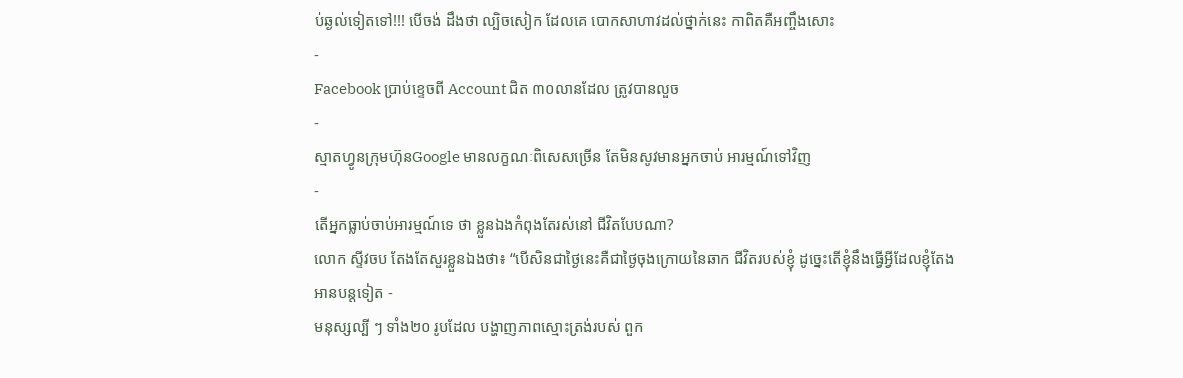ប់ឆ្ងល់ទៀតទៅ!!! បើចង់ ដឹងថា ល្បិចសៀក ដែលគេ បោកសាហាវដល់ថ្នាក់នេះ កាពិតគឺអញ្ចឹងសោះ
-
Facebook ប្រាប់ខ្ទេចពី Account ជិត ៣០លានដែល ត្រូវបានលួច
-
ស្មាតហ្វូនក្រុមហ៊ុនGoogle មានលក្ខណៈពិសេសច្រើន តែមិនសូវមានអ្នកចាប់ អារម្មណ៍ទៅវិញ
-
តើអ្នកធ្លាប់ចាប់អារម្មណ៍ទេ ថា ខ្លួនឯងកំពុងតែរស់នៅ ជីវិតបែបណា?
លោក ស្ទីវចប តែងតែសួរខ្លួនឯងថា៖ “បើសិនជាថ្ងៃនេះគឺជាថ្ងៃចុងក្រោយនៃឆាក ជីវិតរបស់ខ្ញុំ ដូច្នេះតើខ្ញុំនឹងធ្វើអ្វីដែលខ្ញុំតែង
អានបន្តទៀត -
មនុស្សល្បី ៗ ទាំង២០ រូបដែល បង្ហាញភាពស្មោះត្រង់របស់ ពួក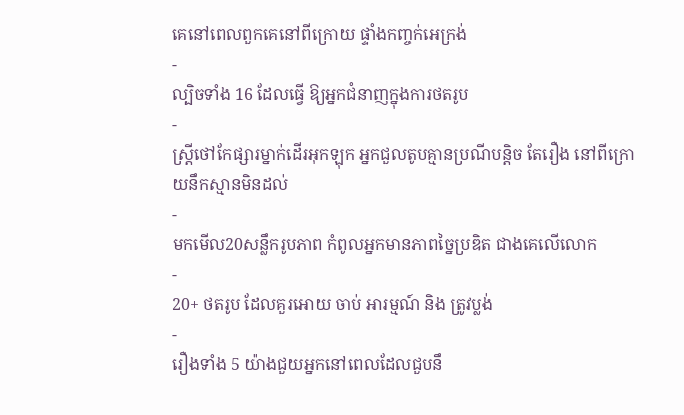គេនៅពេលពួកគេនៅពីក្រោយ ផ្ទាំងកញ្ចក់អេក្រង់
-
ល្បិចទាំង 16 ដែលធ្វើ ឱ្យអ្នកជំនាញក្នុងការថតរូប
-
ស្ដ្រីថៅកែផ្សារម្នាក់ដើរអុកឡុក អ្នកជួលតូបគ្មានប្រណីបន្តិច តែរឿង នៅពីក្រោយនឹកស្មានមិនដល់
-
មកមើល20សន្លឹករូបភាព កំពូលអ្នកមានភាពច្នៃប្រឌិត ជាងគេលើលោក
-
20+ ថតរូប ដែលគួរអោយ ចាប់ អារម្មណ៍ និង ត្រូវប្លង់
-
រឿងទាំង 5 យ៉ាងជួយអ្នកនៅពេលដែលជួបនឹ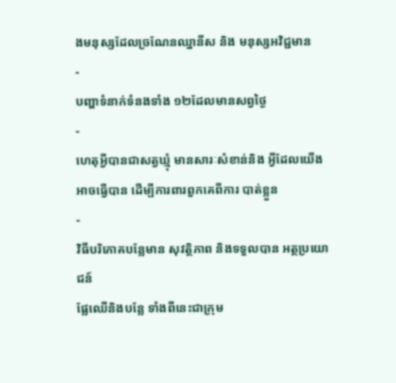ងមនុស្សដែលច្រណែនឈ្នានីស និង មនុស្សអវិជ្ជមាន
-
បញ្ហាទំនាក់ទំនងទាំង ១២ដែលមានសព្វថ្ងៃ
-
ហេតុអ្វីបានជាសត្វឃ្មុំ មានសារៈសំខាន់និង អ្វីដែលយើងអាចធ្វើបាន ដើម្បីការពារពួកគេពីការ បាត់ខ្លួន
-
វិធីបរិភោគបន្លែមាន សុវត្ថិភាព និងទទួលបាន អត្ថប្រយោជន៍
ផ្លែឈើនិងបន្លែ ទាំងពីនេះជាក្រុម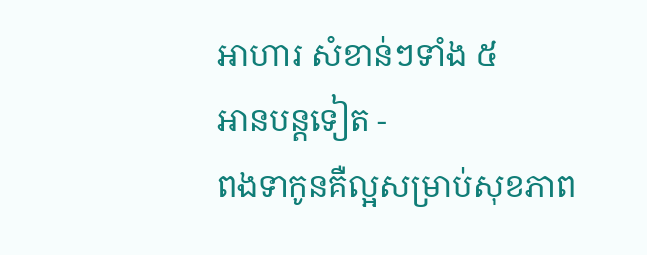អាហារ សំខាន់ៗទាំង ៥
អានបន្តទៀត -
ពងទាកូនគឺល្អសម្រាប់សុខភាព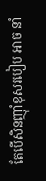តែបើសិនញ៉ាំខុសរបៀប អាច នាំ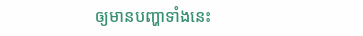ឲ្យមានបញ្ហាទាំងនេះ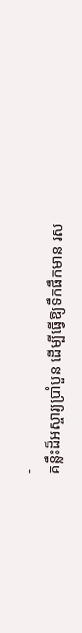-
គន្លឹះដ៏អស្ចារ្យប្រាំបួន ដើម្បីធ្វើឱ្យទឹកផឹកមាន រស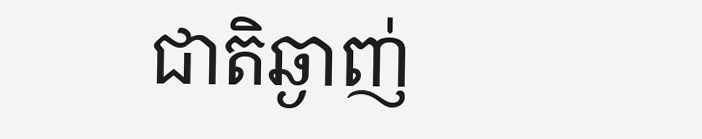ជាតិឆ្ងាញ់